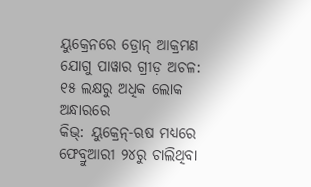ୟୁକ୍ରେନରେ ଡ୍ରୋନ୍ ଆକ୍ରମଣ ଯୋଗୁ ପାୱାର ଗ୍ରୀଡ଼ ଅଚଳ: ୧୫ ଲକ୍ଷରୁ ଅଧିକ ଲୋକ ଅନ୍ଧାରରେ
କିଭ୍: ୟୁକ୍ରେନ୍-ଋଷ ମଧ୍ୟରେ ଫେବ୍ରୁଆରୀ ୨୪ରୁ ଚାଲିଥିବା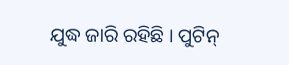ଯୁଦ୍ଧ ଜାରି ରହିଛି । ପୁଟିନ୍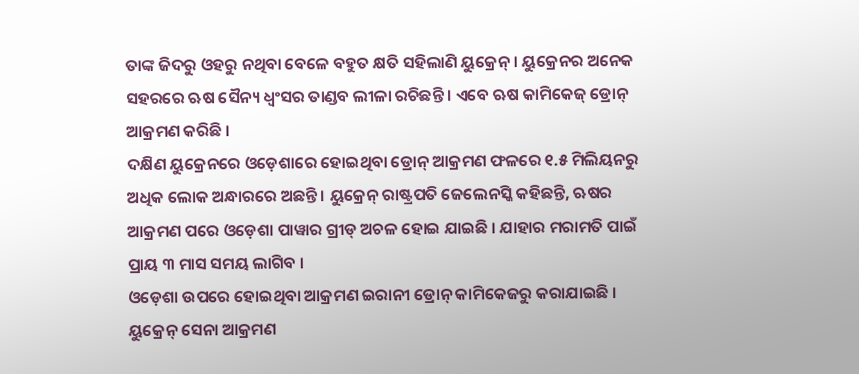ତାଙ୍କ ଜିଦରୁ ଓହରୁ ନଥିବା ବେଳେ ବହୁତ କ୍ଷତି ସହିଲାଣି ୟୁକ୍ରେନ୍ । ୟୁକ୍ରେନର ଅନେକ ସହରରେ ଋଷ ସୈନ୍ୟ ଧ୍ୱଂସର ତାଣ୍ଡବ ଲୀଳା ରଚିଛନ୍ତି । ଏବେ ଋଷ କାମିକେଜ୍ ଡ୍ରୋନ୍ ଆକ୍ରମଣ କରିଛି ।
ଦକ୍ଷିଣ ୟୁକ୍ରେନରେ ଓଡ଼େଶାରେ ହୋଇଥିବା ଡ୍ରୋନ୍ ଆକ୍ରମଣ ଫଳରେ ୧.୫ ମିଲିୟନରୁ ଅଧିକ ଲୋକ ଅନ୍ଧାରରେ ଅଛନ୍ତି । ୟୁକ୍ରେନ୍ ରାଷ୍ଟ୍ରପତି ଜେଲେନସ୍କି କହିଛନ୍ତି, ଋଷର ଆକ୍ରମଣ ପରେ ଓଡ଼େଶା ପାୱାର ଗ୍ରୀଡ୍ ଅଚଳ ହୋଇ ଯାଇଛି । ଯାହାର ମରାମତି ପାଇଁ ପ୍ରାୟ ୩ ମାସ ସମୟ ଲାଗିବ ।
ଓଡ଼େଶା ଉପରେ ହୋଇଥିବା ଆକ୍ରମଣ ଇରାନୀ ଡ୍ରୋନ୍ କାମିକେଜରୁ କରାଯାଇଛି । ୟୁକ୍ରେନ୍ ସେନା ଆକ୍ରମଣ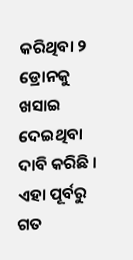କରିଥିବା ୨ ଡ୍ରୋନକୁ ଖସାଇ ଦେଇଥିବା ଦାବି କରିଛି । ଏହା ପୂର୍ବରୁ ଗତ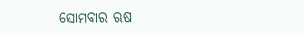ସୋମବାର ଋଷ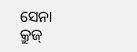ସେନା କ୍ରୁଜ୍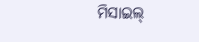ମିସାଇଲ୍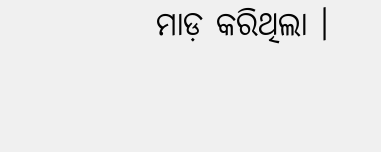ମାଡ଼ କରିଥିଲା ।